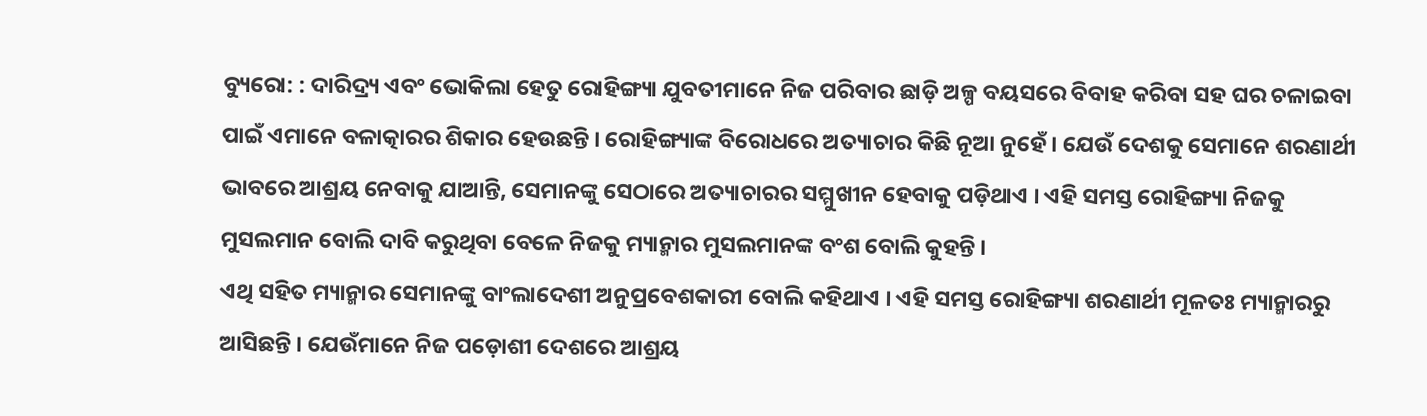ବ୍ୟୁରୋ: : ଦାରିଦ୍ର୍ୟ ଏବଂ ଭୋକିଲା ହେତୁ ରୋହିଙ୍ଗ୍ୟା ଯୁବତୀମାନେ ନିଜ ପରିବାର ଛାଡ଼ି ଅଳ୍ପ ବୟସରେ ବିବାହ କରିବା ସହ ଘର ଚଳାଇବା ପାଇଁ ଏମାନେ ବଳାତ୍କାରର ଶିକାର ହେଉଛନ୍ତି । ରୋହିଙ୍ଗ୍ୟାଙ୍କ ବିରୋଧରେ ଅତ୍ୟାଚାର କିଛି ନୂଆ ନୁହେଁ । ଯେଉଁ ଦେଶକୁ ସେମାନେ ଶରଣାର୍ଥୀ ଭାବରେ ଆଶ୍ରୟ ନେବାକୁ ଯାଆନ୍ତି, ସେମାନଙ୍କୁ ସେଠାରେ ଅତ୍ୟାଚାରର ସମ୍ମୁଖୀନ ହେବାକୁ ପଡ଼ିଥାଏ । ଏହି ସମସ୍ତ ରୋହିଙ୍ଗ୍ୟା ନିଜକୁ ମୁସଲମାନ ବୋଲି ଦାବି କରୁଥିବା ବେଳେ ନିଜକୁ ମ୍ୟାନ୍ମାର ମୁସଲମାନଙ୍କ ବଂଶ ବୋଲି କୁହନ୍ତି ।
ଏଥି ସହିତ ମ୍ୟାନ୍ମାର ସେମାନଙ୍କୁ ବାଂଲାଦେଶୀ ଅନୁପ୍ରବେଶକାରୀ ବୋଲି କହିଥାଏ । ଏହି ସମସ୍ତ ରୋହିଙ୍ଗ୍ୟା ଶରଣାର୍ଥୀ ମୂଳତଃ ମ୍ୟାନ୍ମାରରୁ ଆସିଛନ୍ତି । ଯେଉଁମାନେ ନିଜ ପଡ଼ୋଶୀ ଦେଶରେ ଆଶ୍ରୟ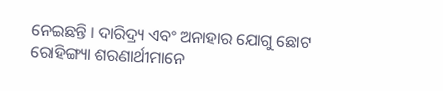ନେଇଛନ୍ତି । ଦାରିଦ୍ର୍ୟ ଏବଂ ଅନାହାର ଯୋଗୁ ଛୋଟ ରୋହିଙ୍ଗ୍ୟା ଶରଣାର୍ଥୀମାନେ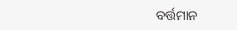ବର୍ତ୍ତମାନ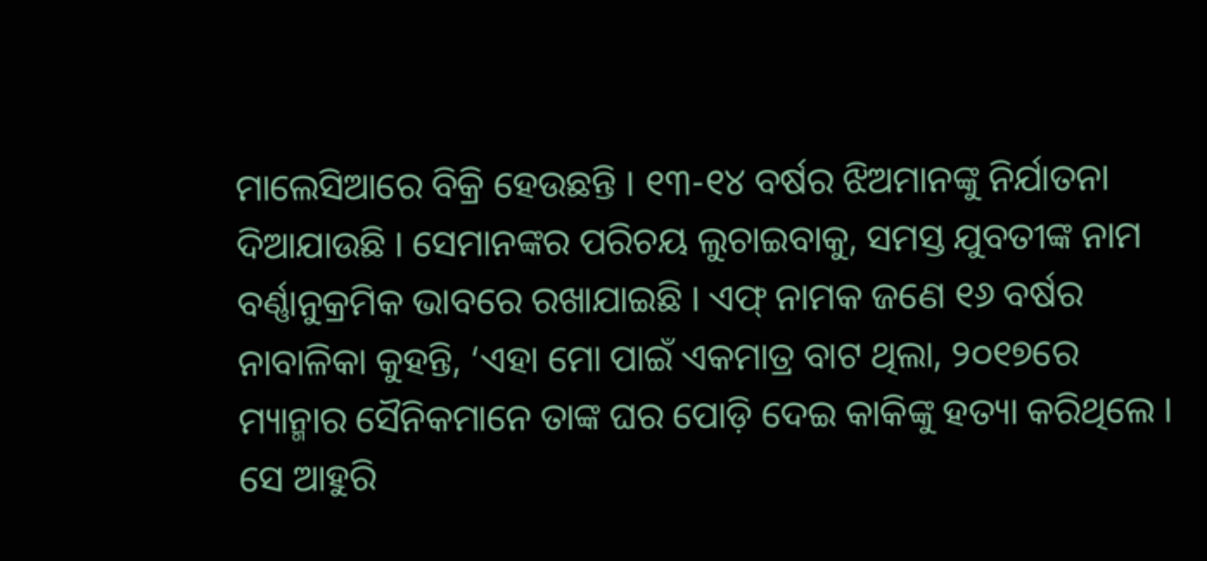ମାଲେସିଆରେ ବିକ୍ରି ହେଉଛନ୍ତି । ୧୩-୧୪ ବର୍ଷର ଝିଅମାନଙ୍କୁ ନିର୍ଯାତନା ଦିଆଯାଉଛି । ସେମାନଙ୍କର ପରିଚୟ ଲୁଚାଇବାକୁ, ସମସ୍ତ ଯୁବତୀଙ୍କ ନାମ ବର୍ଣ୍ଣାନୁକ୍ରମିକ ଭାବରେ ରଖାଯାଇଛି । ଏଫ୍ ନାମକ ଜଣେ ୧୬ ବର୍ଷର ନାବାଳିକା କୁହନ୍ତି, ‘ଏହା ମୋ ପାଇଁ ଏକମାତ୍ର ବାଟ ଥିଲା, ୨୦୧୭ରେ ମ୍ୟାନ୍ମାର ସୈନିକମାନେ ତାଙ୍କ ଘର ପୋଡ଼ି ଦେଇ କାକିଙ୍କୁ ହତ୍ୟା କରିଥିଲେ । ସେ ଆହୁରି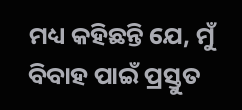ମଧ୍ୟ କହିଛନ୍ତି ଯେ, ମୁଁ ବିବାହ ପାଇଁ ପ୍ରସ୍ତୁତ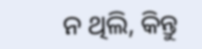ନ ଥିଲି, କିନ୍ତୁ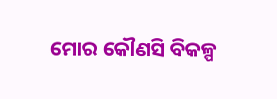ମୋର କୌଣସି ବିକଳ୍ପ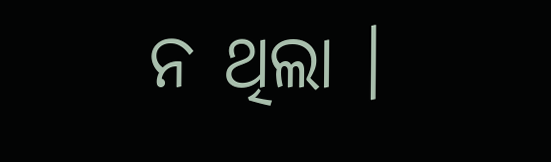ନ ଥିଲା ।